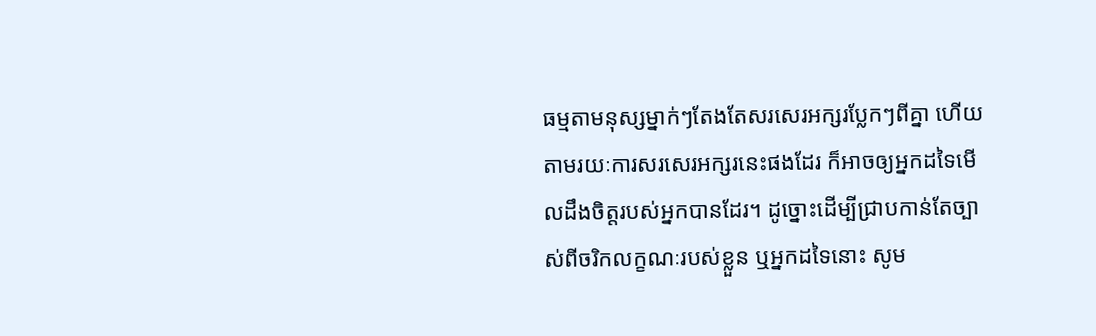ធម្មតាមនុស្សម្នាក់ៗតែងតែសរសេរអក្សរប្លែកៗពីគ្នា ហើយតាមរយៈការសរសេរអក្សរនេះផងដែរ ក៏អាចឲ្យអ្នកដទៃមើលដឹងចិត្តរបស់អ្នកបានដែរ។ ដូច្នោះដើម្បីជ្រាបកាន់តែច្បាស់ពីចរិកលក្ខណៈរបស់ខ្លួន ឬអ្នកដទៃនោះ សូម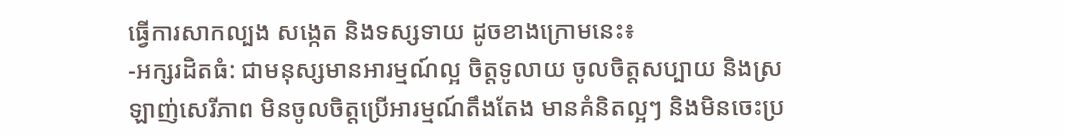ធ្វើការសាកល្បង សង្កេត និងទស្សទាយ ដូចខាងក្រោមនេះ៖
-អក្សរដិតធំ: ជាមនុស្សមានអារម្មណ៍ល្អ ចិត្តទូលាយ ចូលចិត្តសប្បាយ និងស្រឡាញ់សេរីភាព មិនចូលចិត្តប្រើអារម្មណ៍តឹងតែង មានគំនិតល្អៗ និងមិនចេះប្រ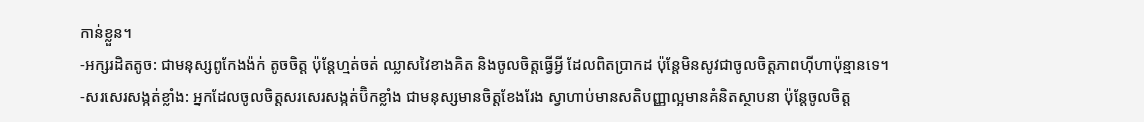កាន់ខ្លួន។
-អក្សរដិតតូច: ជាមនុស្សពូកែងង៉ក់ តូចចិត្ត ប៉ុន្តែហ្មត់ចត់ ឈ្លាសវៃខាងគិត និងចូលចិត្តធ្វើអ្វី ដែលពិតប្រាកដ ប៉ុន្តែមិនសូវជាចូលចិត្តភាពហ៊ីហាប៉ុន្មានទេ។
-សរសេរសង្កត់ខ្លាំង: អ្នកដែលចូលចិត្តសរសេរសង្កត់ប៊ិកខ្លាំង ជាមនុស្សមានចិត្តខែងរែង ស្វាហាប់មានសតិបញ្ញាល្អមានគំនិតស្ថាបនា ប៉ុន្តែចូលចិត្ត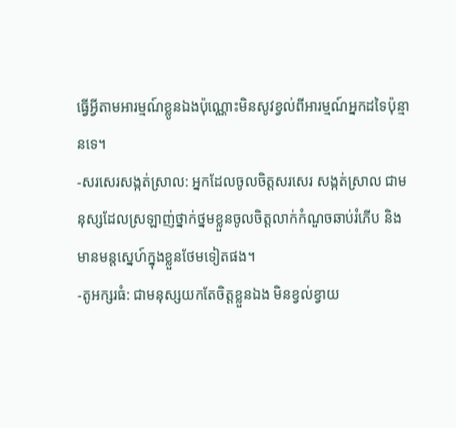ធ្វើអ្វីតាមអារម្មណ៍ខ្លូនឯងប៉ុណ្ណោះមិនសូវខ្វល់ពីអារម្មណ៍អ្នកដទៃប៉ុន្មានទេ។
-សរសេរសង្កត់ស្រាល: អ្នកដែលចូលចិត្តសរសេរ សង្កត់ស្រាល ជាមនុស្សដែលស្រឡាញ់ថ្នាក់ថ្នមខ្លួនចូលចិត្តលាក់កំណួចឆាប់រំភើប និងមានមន្តស្នេហ៍ក្នុងខ្លួនថែមទៀតផង។
-តូអក្សរធំ: ជាមនុស្សយកតែចិត្តខ្លួនឯង មិនខ្វល់ខ្វាយ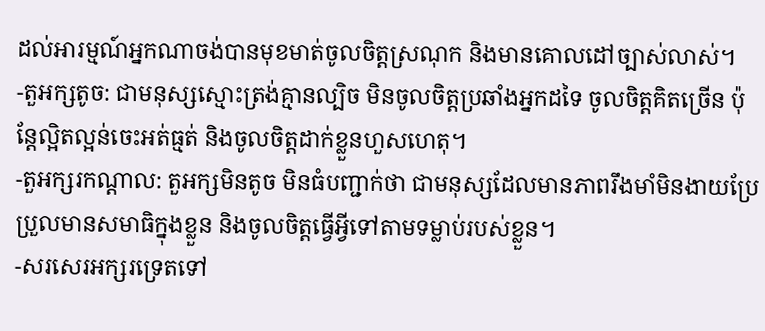ដល់អារម្មណ៍អ្នកណាចង់បានមុខមាត់ចូលចិត្តស្រណុក និងមានគោលដៅច្បាស់លាស់។
-តួអក្សតូច: ជាមនុស្សស្មោះត្រង់គ្មានល្បិច មិនចូលចិត្តប្រឆាំងអ្នកដទៃ ចូលចិត្តគិតច្រើន ប៉ុន្តែល្អិតល្អន់ចេះអត់ធ្មត់ និងចូលចិត្តដាក់ខ្លួនហួសហេតុ។
-តួអក្សរកណ្តាល: តួអក្សមិនតូច មិនធំបញ្ជាក់ថា ជាមនុស្សដែលមានភាពរឹងមាំមិនងាយប្រែប្រួលមានសមាធិក្នុងខ្លួន និងចូលចិត្តធ្វើអ្វីទៅតាមទម្លាប់របស់ខ្លួន។
-សរសេរអក្សរទ្រេតទៅ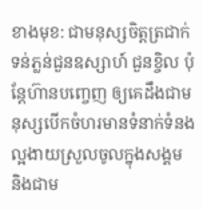ខាងមុខ: ជាមនុស្សចិត្តត្រជាក់ ទន់ភ្លន់ជួនឧស្សាហ៍ ជួនខ្ចិល ប៉ុន្តែហ៊ានបញេ្ចញ ឲ្យគេដឹងជាមនុស្សបើកចំហរមានទំនាក់ទំនងល្អងាយស្រួលចូលក្នុងសង្គម និងជាម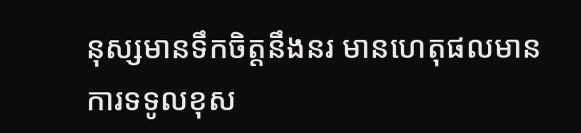នុស្សមានទឹកចិត្តនឹងនរ មានហេតុផលមានការទទូលខុស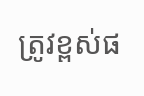ត្រូវខ្ពស់ផ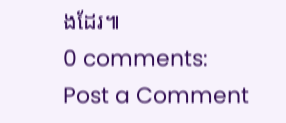ងដែរ៕
0 comments:
Post a Comment